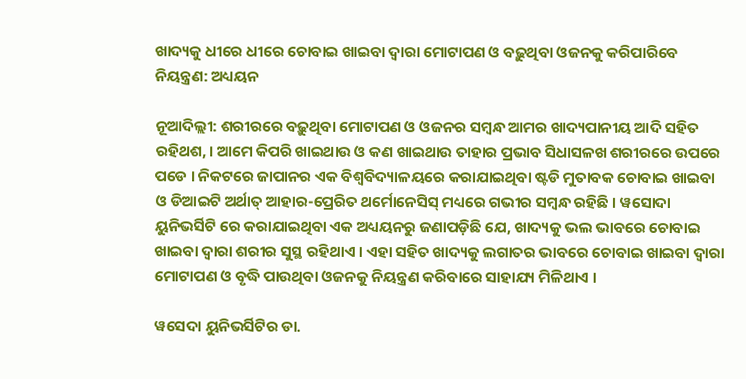ଖାଦ୍ୟକୁ ଧୀରେ ଧୀରେ ଚୋବାଇ ଖାଇବା ଦ୍ୱାରା ମୋଟାପଣ ଓ ବଢ଼ୁଥିବା ଓଜନକୁ କରିପାରିବେ ନିୟନ୍ତ୍ରଣ: ଅଧ୍ୟୟନ

ନୂଆଦିଲ୍ଲୀ: ଶରୀରରେ ବଢ଼ୁଥିବା ମୋଟାପଣ ଓ ଓଜନର ସମ୍ବନ୍ଧ ଆମର ଖାଦ୍ୟପାନୀୟ ଆଦି ସହିତ ରହିଥଶ, । ଆମେ କିପରି ଖାଇଥାଉ ଓ କଣ ଖାଇଥାଉ ତାହାର ପ୍ରଭାବ ସିଧାସଳଖ ଶରୀରରେ ଉପରେ ପଡେ । ନିକଟରେ ଜାପାନର ଏକ ବିଶ୍ୱବିଦ୍ୟାଳୟରେ କରାଯାଇଥିବା ଷ୍ଟଡି ମୁତାବକ ଚୋବାଇ ଖାଇବା ଓ ଡିଆଇଟି ଅର୍ଥାତ୍ ଆହାର-ପ୍ରେରିତ ଥର୍ମୋନେସିସ୍ ମଧ୍ୟରେ ଗଭୀର ସମ୍ବନ୍ଧ ରହିଛି । ୱସୋଦା ୟୁନିଭର୍ସିଟି ରେ କରାଯାଇଥିବା ଏକ ଅଧ୍ୟୟନରୁ ଜଣାପଡ଼ିଛି ଯେ, ଖାଦ୍ୟକୁ ଭଲ ଭାବରେ ଚୋବାଇ ଖାଇବା ଦ୍ୱାରା ଶରୀର ସୁସ୍ଥ ରହିଥାଏ । ଏହା ସହିତ ଖାଦ୍ୟକୁ ଲଗାତର ଭାବରେ ଚୋବାଇ ଖାଇବା ଦ୍ୱାରା ମୋଟାପଣ ଓ ବୃଦ୍ଧି ପାଉଥିବା ଓଜନକୁ ନିୟନ୍ତ୍ରଣ କରିବାରେ ସାହାଯ୍ୟ ମିଳିଥାଏ ।

ୱସେଦା ୟୁନିଭର୍ସିଟିର ଡା.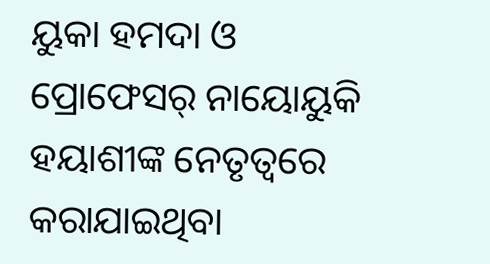ୟୁକା ହମଦା ଓ ପ୍ରୋଫେସର୍ ନାୟୋୟୁକି ହୟାଶୀଙ୍କ ନେତୃତ୍ୱରେ କରାଯାଇଥିବା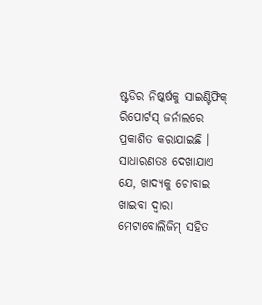ଷ୍ଟଡିର ନିଷ୍କର୍ଷକୁ ସାଇଣ୍ଟିଫିକ୍ ରିପୋର୍ଟସ୍ ଜର୍ନାଲରେ ପ୍ରକାଶିତ କରାଯାଇଛି । ସାଧାରଣତଃ ଦେଖାଯାଏ ଯେ, ଖାଦ୍ୟକୁ ଚୋବାଇ ଖାଇବା ଦ୍ୱାରା ମେଟାବୋଲିଜିମ୍ ସହିତ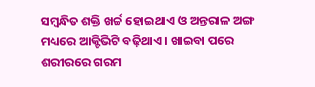ସମ୍ବନ୍ଧିତ ଶକ୍ତି ଖର୍ଚ୍ଚ ହୋଇଥାଏ ଓ ଅନ୍ତରାଳ ଅଙ୍ଗ ମଧ୍ୟରେ ଆକ୍ଟିଭିଟି ବଢ଼ିଥାଏ । ଖାଇବା ପରେ ଶରୀରରେ ଗରମ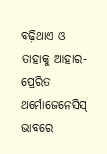ବଢ଼ିଥାଏ ଓ ତାହାକୁ ଆହାର-ପ୍ରେରିତ ଥର୍ମୋଜେନେସିସ୍ ଭାବରେ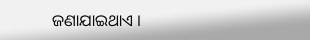ଜଣାଯାଇଥାଏ ।